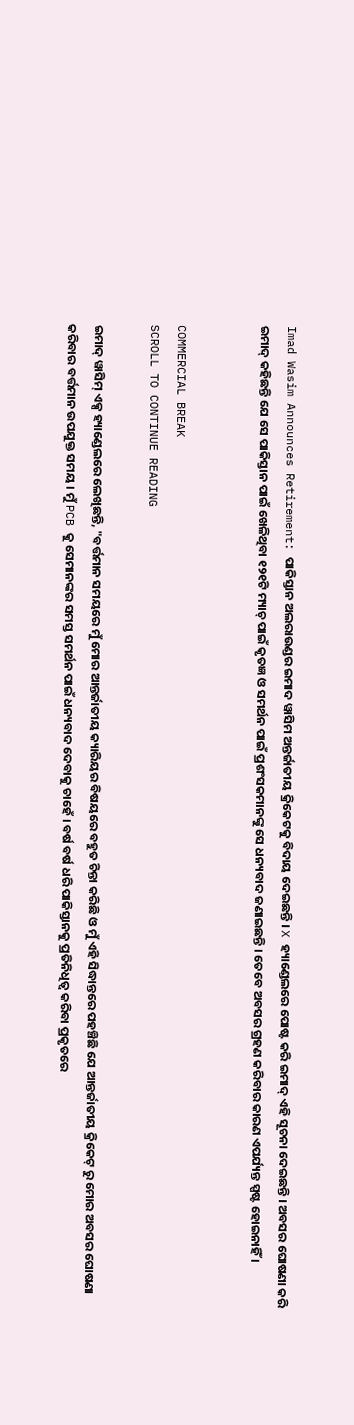Imad Wasim Announces Retirement: ପାକିସ୍ତାନ ଅଲରାଉଣ୍ଡର ଇମାଦ ୱାସିମ ଅନ୍ତର୍ଜାତୀୟ କ୍ରିକେଟକୁ ବିଦାୟ ଦେଇଛନ୍ତି । X ହ୍ୟାଣ୍ଡେଲରେ ପୋଷ୍ଟ କରି ଇମାଦ୍ ଏହି ସୂଚନା ଦେଇଛନ୍ତି । ଅବସର ଘୋଷଣା କରି ଇମାଦ୍ କହିଛନ୍ତି ଯେ ସେ ପାକିସ୍ତାନ ପାଇଁ ଖେଳିଥିବା ୧୨୧ଟି ମ୍ୟାଚ୍ ପାଇଁ କୃତଜ୍ଞ ଓ ସମର୍ଥନ ପାଇଁ ପ୍ରଶଂସକମାନଙ୍କୁ ସେ ଧନ୍ୟବାଦ ଜଣାଇଛନ୍ତି । ତେବେ ଅବସର ଗ୍ରହଣ କରିବାର କାରଣ ଏପର୍ଯ୍ୟନ୍ତ ସ୍ପଷ୍ଟ ହୋଇନାହିଁ ।


COMMERCIAL BREAK
SCROLL TO CONTINUE READING

ଇମାଦ୍ ୱାସିମ୍ ଏକ୍ସ ହ୍ୟାଣ୍ଡେଲରେ ଲେଖିଛନ୍ତି, "ବର୍ତ୍ତମାନ ସମୟରେ ମୁଁ ମୋର ଆନ୍ତର୍ଜାତୀୟ କ୍ୟାରିୟର ବିଷୟରେ ବହୁତ ଚିନ୍ତା କରିଛି ଓ ମୁଁ ଏହି ସିଦ୍ଧାନ୍ତରେ ପହଞ୍ଚିଛି ଯେ ଆନ୍ତର୍ଜାତୀୟ କ୍ରିକେଟ୍ ରୁ ମୋର ଅବସର ଘୋଷଣା କରିବାର ବର୍ତ୍ତମାନ ଉପଯୁକ୍ତ ସମୟ । ମୁଁ PCB କୁ ସେମାନଙ୍କର ସମସ୍ତ ସମର୍ଥନ ପାଇଁ ଧନ୍ୟବାଦ ଦେବାକୁ ଚାହେଁ । ବର୍ଷ ବର୍ଷ ଧରି ପାକିସ୍ତାନକୁ ପ୍ରତିନିଧିତ୍ୱ କରିବା ପ୍ରକୃତରେ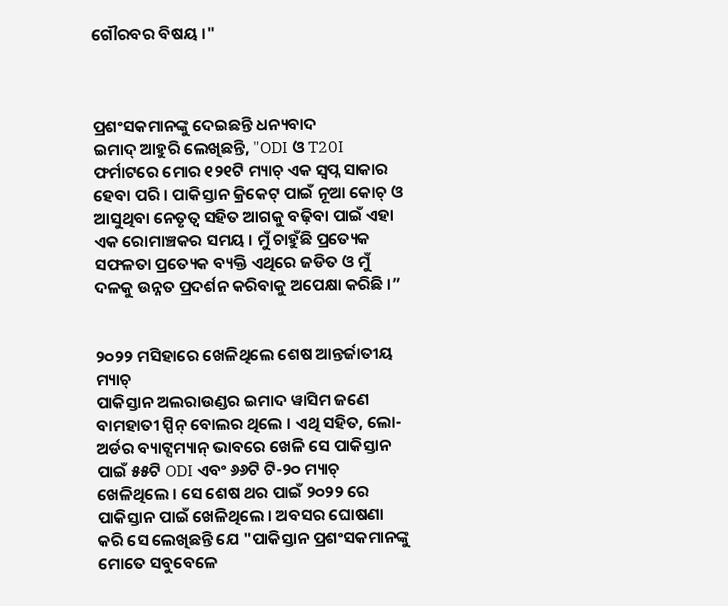ଗୌରବର ବିଷୟ ।"



ପ୍ରଶଂସକମାନଙ୍କୁ ଦେଇଛନ୍ତି ଧନ୍ୟବାଦ
ଇମାଦ୍ ଆହୁରି ଲେଖିଛନ୍ତି, "ODI ଓ T20I ଫର୍ମାଟରେ ମୋର ୧୨୧ଟି ମ୍ୟାଚ୍ ଏକ ସ୍ୱପ୍ନ ସାକାର ହେବା ପରି । ପାକିସ୍ତାନ କ୍ରିକେଟ୍ ପାଇଁ ନୂଆ କୋଚ୍ ଓ ଆସୁଥିବା ନେତୃତ୍ୱ ସହିତ ଆଗକୁ ବଢ଼ିବା ପାଇଁ ଏହା ଏକ ରୋମାଞ୍ଚକର ସମୟ । ମୁଁ ଚାହୁଁଛି ପ୍ରତ୍ୟେକ ସଫଳତା ପ୍ରତ୍ୟେକ ବ୍ୟକ୍ତି ଏଥିରେ ଜଡିତ ଓ ମୁଁ ଦଳକୁ ଉନ୍ନତ ପ୍ରଦର୍ଶନ କରିବାକୁ ଅପେକ୍ଷା କରିଛି ।”


୨୦୨୨ ମସିହାରେ ଖେଳିଥିଲେ ଶେଷ ଆନ୍ତର୍ଜାତୀୟ ମ୍ୟାଚ୍
ପାକିସ୍ତାନ ଅଲରାଉଣ୍ଡର ଇମାଦ ୱାସିମ ଜଣେ ବାମହାତୀ ସ୍ପିନ୍ ବୋଲର ଥିଲେ । ଏଥି ସହିତ, ଲୋ-ଅର୍ଡର ବ୍ୟାଟ୍ସମ୍ୟାନ୍ ଭାବରେ ଖେଳି ସେ ପାକିସ୍ତାନ ପାଇଁ ୫୫ଟି ODI ଏବଂ ୬୬ଟି ଟି-୨୦ ମ୍ୟାଚ୍ ଖେଳିଥିଲେ । ସେ ଶେଷ ଥର ପାଇଁ ୨୦୨୨ ରେ ପାକିସ୍ତାନ ପାଇଁ ଖେଳିଥିଲେ । ଅବସର ଘୋଷଣା କରି ସେ ଲେଖିଛନ୍ତି ଯେ "ପାକିସ୍ତାନ ପ୍ରଶଂସକମାନଙ୍କୁ ମୋତେ ସବୁବେଳେ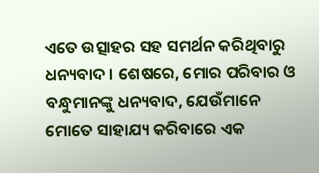ଏତେ ଉତ୍ସାହର ସହ ସମର୍ଥନ କରିଥିବାରୁ ଧନ୍ୟବାଦ । ଶେଷରେ, ମୋର ପରିବାର ଓ ବନ୍ଧୁମାନଙ୍କୁ ଧନ୍ୟବାଦ, ଯେଉଁମାନେ ମୋତେ ସାହାଯ୍ୟ କରିବାରେ ଏକ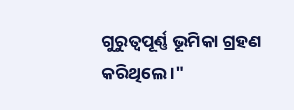ଗୁରୁତ୍ୱପୂର୍ଣ୍ଣ ଭୂମିକା ଗ୍ରହଣ କରିଥିଲେ ।"